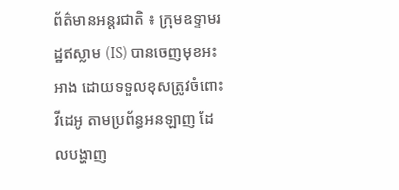ព័ត៌មានអន្តរជាតិ ៖ ក្រុមឧទ្ទាមរដ្ឋឥស្លាម (IS) បានចេញមុខអះអាង ដោយទទួលខុសត្រូវចំពោះវីដេអូ តាមប្រព័ន្ធអនឡាញ ដែលបង្ហាញ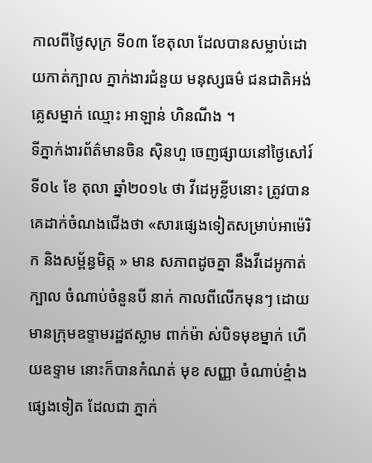កាលពីថ្ងៃសុក្រ ទី០៣ ខែតុលា ដែលបានសម្លាប់ដោយកាត់ក្បាល ភ្នាក់ងារជំនួយ មនុស្សធម៌ ជនជាតិអង់គ្លេសម្នាក់ ឈ្មោះ អាឡាន់ ហិនណីង ។
ទីភ្នាក់ងារព័ត៌មានចិន ស៊ិនហួ ចេញផ្សាយនៅថ្ងៃសៅរ៍ ទី០៤ ខែ តុលា ឆ្នាំ២០១៤ ថា វីដេអូខ្លីបនោះ ត្រូវបាន គេដាក់ចំណងជើងថា «សារផ្សេងទៀតសម្រាប់អាម៉េរិក និងសម្ព័ន្ធមិត្ត » មាន សភាពដូចគ្នា នឹងវីដេអូកាត់ក្បាល ចំណាប់ចំនួនបី នាក់ កាលពីលើកមុនៗ ដោយមានក្រុមឧទ្ទាមរដ្ឋឥស្លាម ពាក់ម៉ា ស់បិទមុខម្នាក់ ហើយឧទ្ទាម នោះក៏បានកំណត់ មុខ សញ្ញា ចំណាប់ខ្មំាងផ្សេងទៀត ដែលជា ភ្នាក់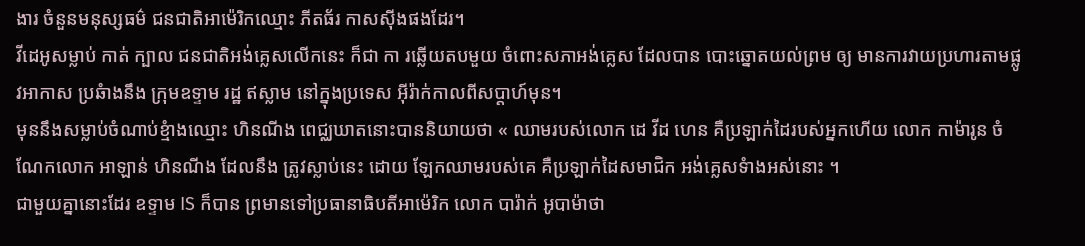ងារ ចំនួនមនុស្សធម៌ ជនជាតិអាម៉េរិកឈ្មោះ ភីតធ័រ កាសស៊ីងផងដែរ។
វីដេអូសម្លាប់ កាត់ ក្បាល ជនជាតិអង់គ្លេសលើកនេះ ក៏ជា កា រឆ្លើយតបមួយ ចំពោះសភាអង់គ្លេស ដែលបាន បោះឆ្នោតយល់ព្រម ឲ្យ មានការវាយប្រហារតាមផ្លូវអាកាស ប្រឆំាងនឹង ក្រុមឧទ្ទាម រដ្ឋ ឥស្លាម នៅក្នុងប្រទេស អ៊ីរ៉ាក់កាលពីសប្តាហ៍មុន។
មុននឹងសម្លាប់ចំណាប់ខ្មំាងឈ្មោះ ហិនណីង ពេជ្ឈឃាតនោះបាននិយាយថា « ឈាមរបស់លោក ដេ វីដ ហេន គឺប្រឡាក់ដៃរបស់អ្នកហើយ លោក កាម៉ារូន ចំណែកលោក អាឡាន់ ហិនណីង ដែលនឹង ត្រូវស្លាប់នេះ ដោយ ឡែកឈាមរបស់គេ គឺប្រឡាក់ដៃសមាជិក អង់គ្លេសទំាងអស់នោះ ។
ជាមួយគ្នានោះដែរ ឧទ្ទាម IS ក៏បាន ព្រមានទៅប្រធានាធិបតីអាម៉េរិក លោក បារ៉ាក់ អូបាម៉ាថា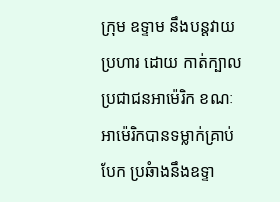ក្រុម ឧទ្ទាម នឹងបន្តវាយប្រហារ ដោយ កាត់ក្បាលប្រជាជនអាម៉េរិក ខណៈអាម៉េរិកបានទម្លាក់គ្រាប់បែក ប្រឆំាងនឹងឧទ្ទា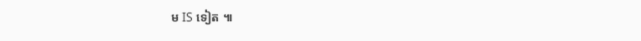ម IS ទៀត ៕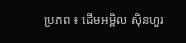ប្រភព ៖ ដើមអម្ពិល ស៊ិនហួរ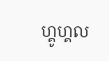ហ្គូហ្គល